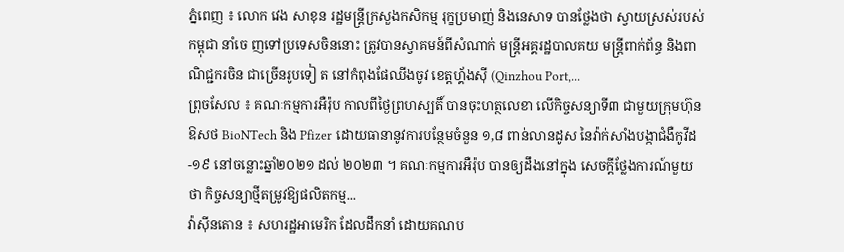ភ្នំពេញ ៖ លោក វេង សាខុន រដ្ឋមន្ដ្រីក្រសួងកសិកម្ម រុក្ខប្រមាញ់ និងនេសាទ បានថ្លែងថា ស្វាយស្រស់របស់កម្ពុជា នាំចេ ញទៅប្រទេសចិននោះ ត្រូវបានស្វាគមន៍ពីសំណាក់ មន្រ្តីអគ្គរដ្ឋបាលគយ មន្រ្តីពាក់ព័ន្ធ និងពាណិជ្ជករចិន ជាច្រើនរូបទៀ ត នៅកំពុងផែឈីងចូវ ខេត្តហ្គ័ងស៊ី (Qinzhou Port,...
ព្រុចសែល ៖ គណៈកម្មការអឺរ៉ុប កាលពីថ្ងៃព្រហស្បតិ៍ បានចុះហត្ថលេខា លើកិច្ចសន្យាទី៣ ជាមួយក្រុមហ៊ុនឱសថ BioNTech និង Pfizer ដោយធានានូវការបន្ថែមចំនួន ១,៨ ពាន់លានដូស នៃវ៉ាក់សាំងបង្កាជំងឺកូវីដ-១៩ នៅចន្លោះឆ្នាំ២០២១ ដល់ ២០២៣ ។ គណៈកម្មការអឺរ៉ុប បានឲ្យដឹងនៅក្នុង សេចក្តីថ្លែងការណ៍មួយថា កិច្ចសន្យាថ្មីតម្រូវឱ្យផលិតកម្ម...
វ៉ាស៊ីនតោន ៖ សហរដ្ឋអាមេរិក ដែលដឹកនាំ ដោយគណប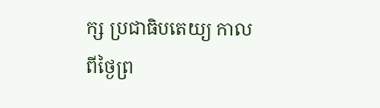ក្ស ប្រជាធិបតេយ្យ កាលពីថ្ងៃព្រ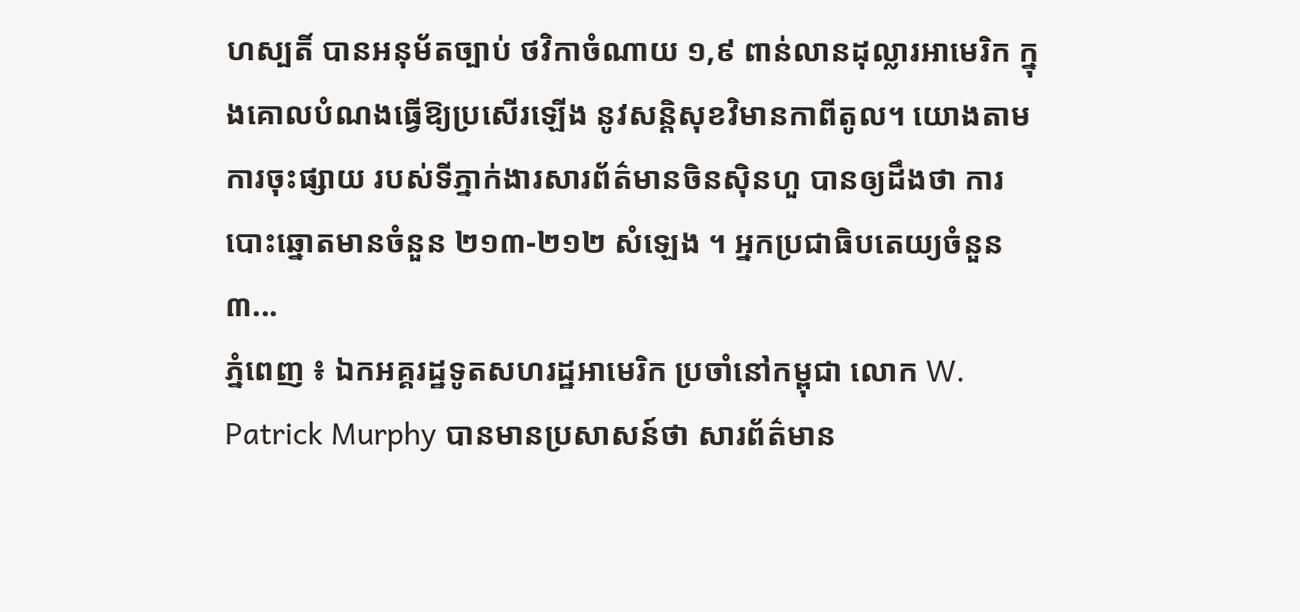ហស្បតិ៍ បានអនុម័តច្បាប់ ថវិកាចំណាយ ១,៩ ពាន់លានដុល្លារអាមេរិក ក្នុងគោលបំណងធ្វើឱ្យប្រសើរឡើង នូវសន្តិសុខវិមានកាពីតូល។ យោងតាមការចុះផ្សាយ របស់ទីភ្នាក់ងារសារព័ត៌មានចិនស៊ិនហួ បានឲ្យដឹងថា ការបោះឆ្នោតមានចំនួន ២១៣-២១២ សំឡេង ។ អ្នកប្រជាធិបតេយ្យចំនួន ៣...
ភ្នំពេញ ៖ ឯកអគ្គរដ្ឋទូតសហរដ្ឋអាមេរិក ប្រចាំនៅកម្ពុជា លោក W. Patrick Murphy បានមានប្រសាសន៍ថា សារព័ត៌មាន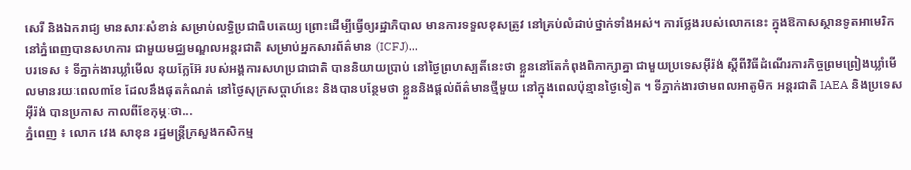សេរី និងឯករាជ្យ មានសារៈសំខាន់ សម្រាប់លទ្ធិប្រជាធិបតេយ្យ ព្រោះដើម្បីធ្វើឲ្យរដ្ឋាភិបាល មានការទទួលខុសត្រូវ នៅគ្រប់លំដាប់ថ្នាក់ទាំងអស់។ ការថ្លែងរបស់លោកនេះ ក្នុងឱកាសស្ថានទូតអាមេរិក នៅភ្នំពេញបានសហការ ជាមួយមជ្ឈមណ្ឌលអន្តរជាតិ សម្រាប់អ្នកសារព័ត៌មាន (ICFJ)...
បរទេស ៖ ទីភ្នាក់ងារឃ្លាំមើល នុយក្លែអ៊ែ របស់អង្គការសហប្រជាជាតិ បាននិយាយប្រាប់ នៅថ្ងៃព្រហស្បតិ៍នេះថា ខ្លួននៅតែកំពុងពិភាក្សាគ្នា ជាមួយប្រទេសអ៊ីរ៉ង់ ស្តីពីវិធីដំណើរការកិច្ចព្រមព្រៀងឃ្លាំមើលមានរយៈពេល៣ខែ ដែលនឹងផុតកំណត់ នៅថ្ងៃសុក្រសប្ដាហ៍នេះ និងបានបន្ថែមថា ខ្លួននិងផ្តល់ព័ត៌មានថ្មីមួយ នៅក្នុងពេលប៉ុន្មានថ្ងៃទៀត ។ ទីភ្នាក់ងារថាមពលអាតូមិក អន្តរជាតិ IAEA និងប្រទេសអ៊ីរ៉ង់ បានប្រកាស កាលពីខែកុម្ភៈថា...
ភ្នំពេញ ៖ លោក វេង សាខុន រដ្ឋមន្ដ្រីក្រសួងកសិកម្ម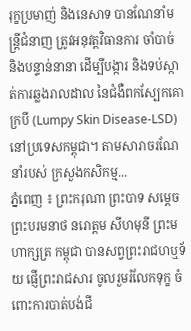រុក្ខប្រមាញ់ និងនេសាទ បានណែនាំមន្ដ្រីជំនាញ ត្រូវអនុវត្តវិធានការ ចាំបាច់ និងបន្ទាន់នានា ដើម្បីបង្ការ និងទប់ស្កាត់ការឆ្លងរាលដាល នៃជំងឺពកស្បែកគោ ក្របី (Lumpy Skin Disease-LSD) នៅប្រទេសកម្ពុជា។ តាមសារាចរណែនាំរបស់ ក្រសួងកសិកម្ម...
ភ្នំពេញ ៖ ព្រះករុណា ព្រះបាទ សម្តេចព្រះបរមនាថ នរោត្តម សីហមុនី ព្រះមហាក្សត្រ កម្ពុជា បានសព្វព្រះរាជហឬទ័យ ផ្ញើព្រះរាជសារ ចូលរួមរំលែកទុក្ខ ចំពោះការបាត់បង់ជី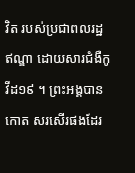វិត របស់ប្រជាពលរដ្ឋឥណ្ឌា ដោយសារជំងឺកូវីដ១៩ ។ ព្រះអង្គបានកោត សរសើរផងដែរ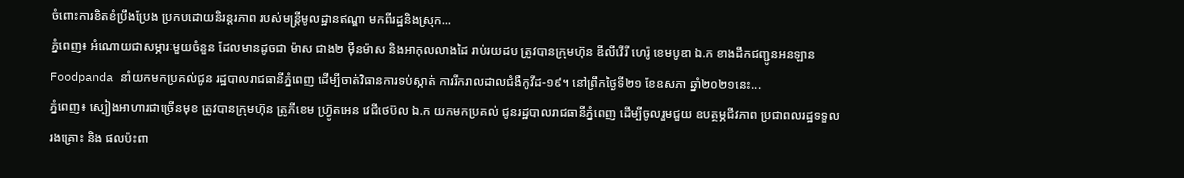ចំពោះការខិតខំប្រឹងប្រែង ប្រកបដោយនិរន្តរភាព របស់មន្រ្តីមូលដ្ឋានឥណ្ឌា មកពីរដ្ឋនិងស្រុក...
ភ្នំពេញ៖ អំណោយជាសម្ភារៈមួយចំនួន ដែលមានដូចជា ម៉ាស ជាង២ ម៉ឺនម៉ាស និងអាកុលលាងដៃ រាប់រយដប ត្រូវបានក្រុមហ៊ុន ឌីលីវើរី ហេរ៉ូ ខេមបូឌា ឯ.ក ខាងដឹកជញ្ជូនអនឡាន Foodpanda នាំយកមកប្រគល់ជូន រដ្ឋបាលរាជធានីភ្នំពេញ ដើម្បីចាត់វិធានការទប់ស្កាត់ ការរីករាលដាលជំងឺកូវីដ-១៩។ នៅព្រឹកថ្ងៃទី២១ ខែឧសភា ឆ្នាំ២០២១នេះ...
ភ្នំពេញ៖ ស្បៀងអាហារជាច្រើនមុខ ត្រូវបានក្រុមហ៊ុន ត្រូភីខេម ហ្រ្វ៊ូតអេន វេជីថេប៊ល ឯ.ក យកមកប្រគល់ ជូនរដ្ឋបាលរាជធានីភ្នំពេញ ដើម្បីចូលរួមជួយ ឧបត្ថម្ភជីវភាព ប្រជាពលរដ្ឋទទួលរងគ្រោះ និង ផលប៉ះពា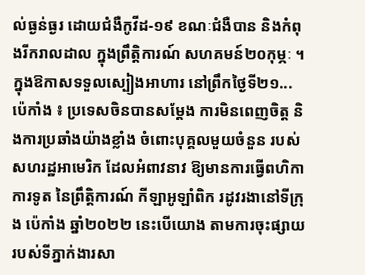ល់ធ្ងន់ធ្ងរ ដោយជំងឺកូវីដ-១៩ ខណៈជំងឺបាន និងកំពុងរីករាលដាល ក្នុងព្រឹត្តិការណ៍ សហគមន៍២០កុម្ភៈ ។ ក្នុងឱកាសទទួលស្បៀងអាហារ នៅព្រឹកថ្ងៃទី២១...
ប៉េកាំង ៖ ប្រទេសចិនបានសម្តែង ការមិនពេញចិត្ត និងការប្រឆាំងយ៉ាងខ្លាំង ចំពោះបុគ្គលមួយចំនួន របស់សហរដ្ឋអាមេរិក ដែលអំពាវនាវ ឱ្យមានការធ្វើពហិកា ការទូត នៃព្រឹត្តិការណ៍ កីឡាអូឡាំពិក រដូវរងានៅទីក្រុង ប៉េកាំង ឆ្នាំ២០២២ នេះបើយោង តាមការចុះផ្សាយ របស់ទីភ្នាក់ងារសា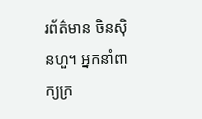រព័ត៌មាន ចិនស៊ិនហួ។ អ្នកនាំពាក្យក្រ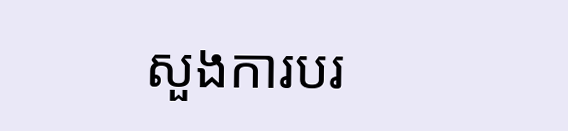សួងការបរ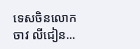ទេសចិនលោក ចាវ លីជៀន...